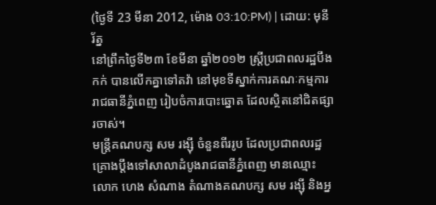(ថ្ងៃទី 23 មីនា 2012, ម៉ោង 03:10:PM) | ដោយ: មុនីរ័ត្ន
នៅព្រឹកថ្ងៃទី២៣ ខែមីនា ឆ្នាំ២០១២ ស្ត្រីប្រជាពលរដ្ឋបឹងកក់ បានលើកគ្នាទៅតវ៉ា នៅមុខទីស្នាក់ការគណៈកម្មការរាជធានីភ្នំពេញ រៀបចំការបោះឆ្នោត ដែលស្ថិតនៅជិតផ្សារចាស់។
មន្ត្រីគណបក្ស សម រង្ស៊ី ចំនួនពីររូប ដែលប្រជាពលរដ្ឋគ្រោងប្តឹងទៅសាលាដំបូងរាជធានីភ្នំពេញ មានឈ្មោះ លោក ហេង សំណាង តំណាងគណបក្ស សម រង្ស៊ី និងអ្ន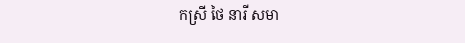កស្រី ថៃ នារី សមា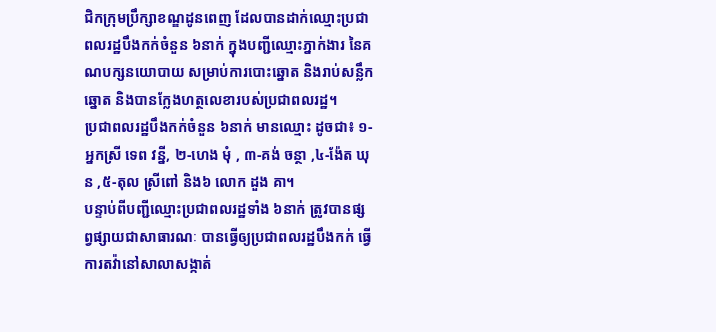ជិកក្រុមប្រឹក្សាខណ្ឌដូនពេញ ដែលបានដាក់ឈ្មោះប្រជាពលរដ្ឋបឹងកក់ចំនួន ៦នាក់ ក្នុងបញ្ជីឈ្មោះភ្នាក់ងារ នៃគណបក្សនយោបាយ សម្រាប់ការបោះឆ្នោត និងរាប់សន្លឹកឆ្នោត និងបានក្លែងហត្ថលេខារបស់ប្រជាពលរដ្ឋ។
ប្រជាពលរដ្ឋបឹងកក់ចំនួន ៦នាក់ មានឈ្មោះ ដូចជា៖ ១- អ្នកស្រី ទេព វន្នី, ២-ហេង មុំ , ៣-គង់ ចន្ថា ,៤-ង៉ែត ឃុន ,៥-តុល ស្រីពៅ និង៦ លោក ដួង គា។
បន្ទាប់ពីបញ្ជីឈ្មោះប្រជាពលរដ្ឋទាំង ៦នាក់ ត្រូវបានផ្សព្វផ្សាយជាសាធារណៈ បានធ្វើឲ្យប្រជាពលរដ្ឋបឹងកក់ ធ្វើការតវ៉ានៅសាលាសង្កាត់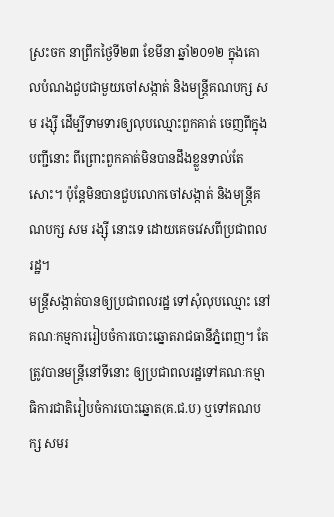ស្រះចក នាព្រឹកថ្ងៃទី២៣ ខែមីនា ឆ្នាំ២០១២ ក្នុងគោលបំណងជួបជាមួយចៅសង្កាត់ និងមន្ត្រីគណបក្ស សម រង្ស៊ី ដើម្បីទាមទារឲ្យលុបឈ្មោះពួកគាត់ ចេញពីក្នុងបញ្ជីនោះ ពីព្រោះពួកគាត់មិនបានដឹងខ្លួនទាល់តែសោះ។ ប៉ុន្តែមិនបានជួបលោកចៅសង្កាត់ និងមន្ត្រីគណបក្ស សម រង្ស៊ី នោះទេ ដោយគេចវេសពីប្រជាពលរដ្ឋ។
មន្ត្រីសង្កាត់បានឲ្យប្រជាពលរដ្ឋ ទៅសុំលុបឈ្មោះ នៅគណៈកម្មការរៀបចំការបោះឆ្នោតរាជធានីភ្នំពេញ។ តែត្រូវបានមន្ត្រីនៅទីនោះ ឲ្យប្រជាពលរដ្ឋទៅគណៈកម្មាធិការជាតិរៀបចំការបោះឆ្នោត(គ.ជ.ប) ឬទៅគណបក្ស សមរ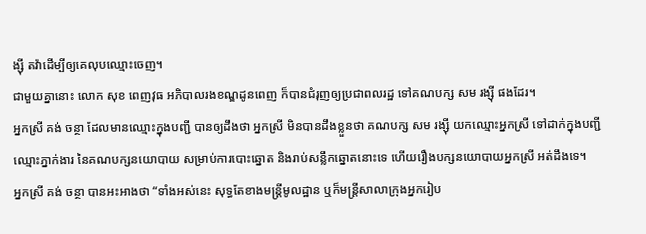ង្ស៊ី តវ៉ាដើម្បីឲ្យគេលុបឈ្មោះចេញ។
ជាមួយគ្នានោះ លោក សុខ ពេញវុធ អភិបាលរងខណ្ឌដូនពេញ ក៏បានជំរុញឲ្យប្រជាពលរដ្ឋ ទៅគណបក្ស សម រង្ស៊ី ផងដែរ។
អ្នកស្រី គង់ ចន្ថា ដែលមានឈ្មោះក្នុងបញ្ជី បានឲ្យដឹងថា អ្នកស្រី មិនបានដឹងខ្លួនថា គណបក្ស សម រង្ស៊ី យកឈ្មោះអ្នកស្រី ទៅដាក់ក្នុងបញ្ជីឈ្មោះភ្នាក់ងារ នៃគណបក្សនយោបាយ សម្រាប់ការបោះឆ្នោត និងរាប់សន្លឹកឆ្នោតនោះទេ ហើយរឿងបក្សនយោបាយអ្នកស្រី អត់ដឹងទេ។
អ្នកស្រី គង់ ចន្ថា បានអះអាងថា “ទាំងអស់នេះ សុទ្ធតែខាងមន្ត្រីមូលដ្ឋាន ឬក៏មន្ត្រីសាលាក្រុងអ្នករៀប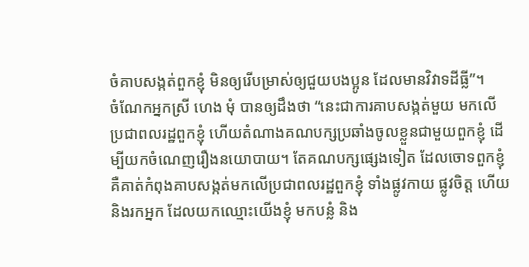ចំគាបសង្កត់ពួកខ្ញុំ មិនឲ្យរើបម្រាស់ឲ្យជួយបងប្អូន ដែលមានវិវាទដីធ្លី”។
ចំណែកអ្នកស្រី ហេង មុំ បានឲ្យដឹងថា “នេះជាការគាបសង្កត់មួយ មកលើប្រជាពលរដ្ឋពួកខ្ញុំ ហើយតំណាងគណបក្សប្រឆាំងចូលខ្លួនជាមួយពួកខ្ញុំ ដើម្បីយកចំណេញរឿងនយោបាយ។ តែគណបក្សផ្សេងទៀត ដែលចោទពួកខ្ញុំ គឺគាត់កំពុងគាបសង្កត់មកលើប្រជាពលរដ្ឋពួកខ្ញុំ ទាំងផ្លូវកាយ ផ្លូវចិត្ត ហើយនិងរកអ្នក ដែលយកឈ្មោះយើងខ្ញុំ មកបន្លំ និង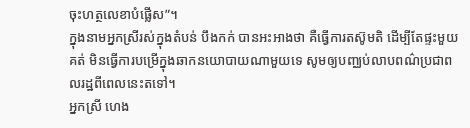ចុះហត្ថលេខាបំផ្លើស”។
ក្នុងនាមអ្នកស្រីរស់ក្នុងតំបន់ បឹងកក់ បានអះអាងថា គឺធ្វើការតស៊ូមតិ ដើម្បីតែផ្ទះមួយគត់ មិនធ្វើការបម្រើក្នុងឆាកនយោបាយណាមួយទេ សូមឲ្យបញ្ឈប់លាបពណ៌ប្រជាពលរដ្ឋពីពេលនេះតទៅ។
អ្នកស្រី ហេង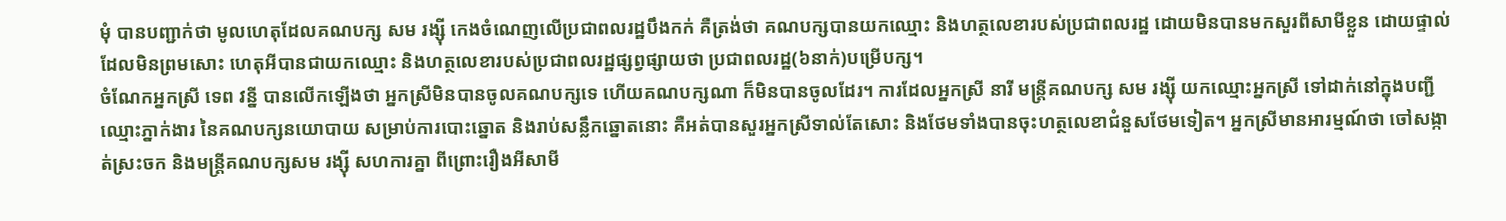មុំ បានបញ្ជាក់ថា មូលហេតុដែលគណបក្ស សម រង្ស៊ី កេងចំណេញលើប្រជាពលរដ្ឋបឹងកក់ គឺត្រង់ថា គណបក្សបានយកឈ្មោះ និងហត្ថលេខារបស់ប្រជាពលរដ្ឋ ដោយមិនបានមកសួរពីសាមីខ្លួន ដោយផ្ទាល់ ដែលមិនព្រមសោះ ហេតុអីបានជាយកឈ្មោះ និងហត្ថលេខារបស់ប្រជាពលរដ្ឋផ្សព្វផ្សាយថា ប្រជាពលរដ្ឋ(៦នាក់)បម្រើបក្ស។
ចំណែកអ្នកស្រី ទេព វន្នី បានលើកឡើងថា អ្នកស្រីមិនបានចូលគណបក្សទេ ហើយគណបក្សណា ក៏មិនបានចូលដែរ។ ការដែលអ្នកស្រី នារី មន្ត្រីគណបក្ស សម រង្ស៊ី យកឈ្មោះអ្នកស្រី ទៅដាក់នៅក្នុងបញ្ជីឈ្មោះភ្នាក់ងារ នៃគណបក្សនយោបាយ សម្រាប់ការបោះឆ្នោត និងរាប់សន្លឹកឆ្នោតនោះ គឺអត់បានសួរអ្នកស្រីទាល់តែសោះ និងថែមទាំងបានចុះហត្ថលេខាជំនួសថែមទៀត។ អ្នកស្រីមានអារម្មណ៍ថា ចៅសង្កាត់ស្រះចក និងមន្ត្រីគណបក្សសម រង្ស៊ី សហការគ្នា ពីព្រោះរឿងអីសាមី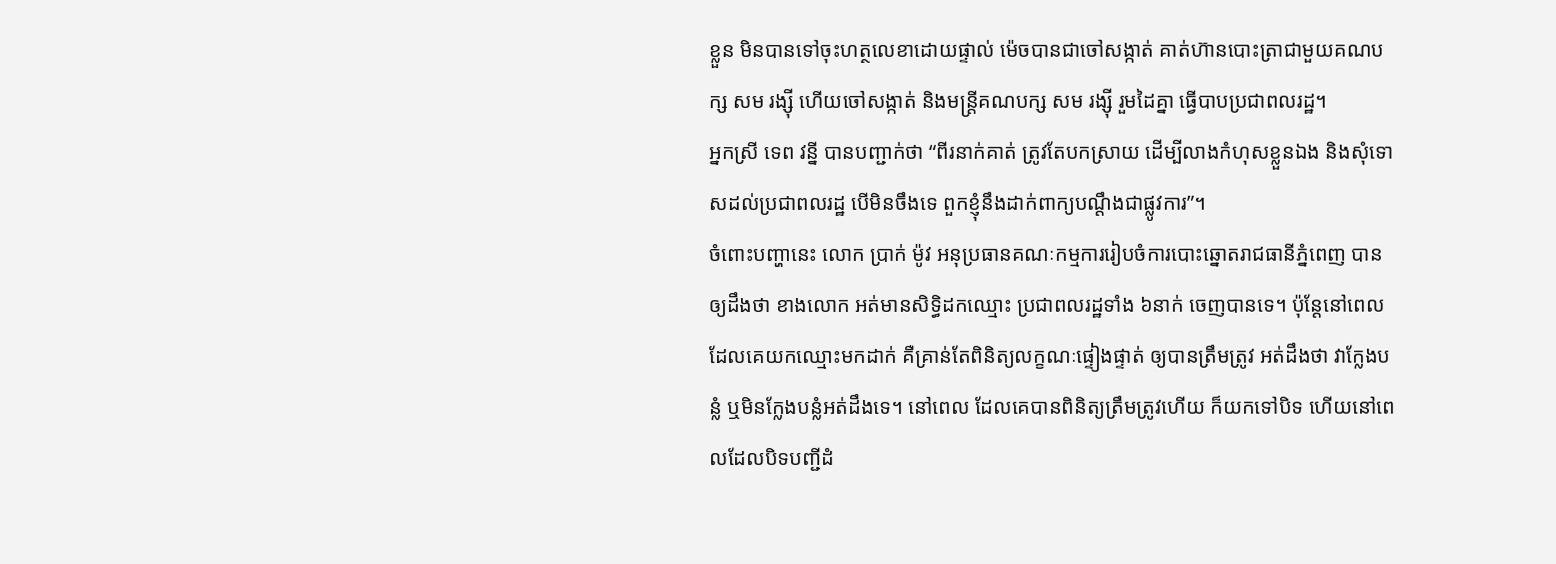ខ្លួន មិនបានទៅចុះហត្ថលេខាដោយផ្ទាល់ ម៉េចបានជាចៅសង្កាត់ គាត់ហ៊ានបោះត្រាជាមួយគណបក្ស សម រង្ស៊ី ហើយចៅសង្កាត់ និងមន្ត្រីគណបក្ស សម រង្ស៊ី រួមដៃគ្នា ធ្វើបាបប្រជាពលរដ្ឋ។
អ្នកស្រី ទេព វន្នី បានបញ្ជាក់ថា “ពីរនាក់គាត់ ត្រូវតែបកស្រាយ ដើម្បីលាងកំហុសខ្លួនឯង និងសុំទោសដល់ប្រជាពលរដ្ឋ បើមិនចឹងទេ ពួកខ្ញុំនឹងដាក់ពាក្យបណ្តឹងជាផ្លូវការ”។
ចំពោះបញ្ហានេះ លោក ប្រាក់ ម៉ូវ អនុប្រធានគណៈកម្មការរៀបចំការបោះឆ្នោតរាជធានីភ្នំពេញ បានឲ្យដឹងថា ខាងលោក អត់មានសិទ្ធិដកឈ្មោះ ប្រជាពលរដ្ឋទាំង ៦នាក់ ចេញបានទេ។ ប៉ុន្តែនៅពេលដែលគេយកឈ្មោះមកដាក់ គឺគ្រាន់តែពិនិត្យលក្ខណៈផ្ទៀងផ្ទាត់ ឲ្យបានត្រឹមត្រូវ អត់ដឹងថា វាក្លែងបន្លំ ឬមិនក្លែងបន្លំអត់ដឹងទេ។ នៅពេល ដែលគេបានពិនិត្យត្រឹមត្រូវហើយ ក៏យកទៅបិទ ហើយនៅពេលដែលបិទបញ្ជីដំ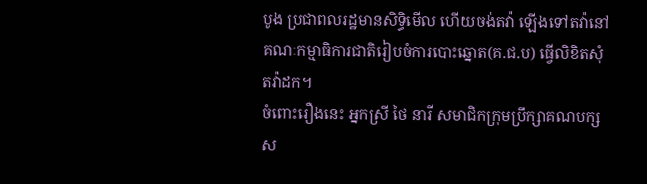បូង ប្រជាពលរដ្ឋមានសិទ្ធិមើល ហើយចង់តវ៉ា ឡើងទៅតវ៉ានៅគណៈកម្មាធិការជាតិរៀបចំការបោះឆ្នោត(គ.ជ.ប) ធ្វើលិខិតសុំតវ៉ាដក។
ចំពោះរឿងនេះ អ្នកស្រី ថៃ នារី សមាជិកក្រុមប្រឹក្សាគណបក្ស ស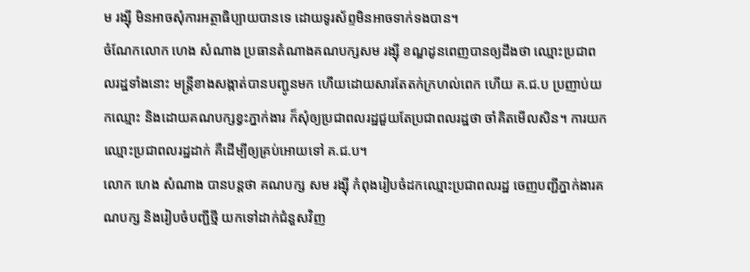ម រង្ស៊ី មិនអាចសុំការអត្ថាធិប្បាយបានទេ ដោយទូរស័ព្ទមិនអាចទាក់ទងបាន។
ចំណែកលោក ហេង សំណាង ប្រធានតំណាងគណបក្សសម រង្ស៊ី ខណ្ឌដូនពេញបានឲ្យដឹងថា ឈ្មោះប្រជាពលរដ្ឋទាំងនោះ មន្ត្រីខាងសង្កាត់បានបញ្ជូនមក ហើយដោយសារតែតក់ក្រហល់ពេក ហើយ គ.ជ.ប ប្រញាប់យកឈ្មោះ និងដោយគណបក្សខ្វះភ្នាក់ងារ ក៏សុំឲ្យប្រជាពលរដ្ឋជួយតែប្រជាពលរដ្ឋថា ចាំគិតមើលសិន។ ការយកឈ្មោះប្រជាពលរដ្ឋដាក់ គឺដើម្បីឲ្យគ្រប់អោយទៅ គ.ជ.ប។
លោក ហេង សំណាង បានបន្តថា គណបក្ស សម រង្ស៊ី កំពុងរៀបចំដកឈ្មោះប្រជាពលរដ្ឋ ចេញបញ្ជីភ្នាក់ងារគណបក្ស និងរៀបចំបញ្ជីថ្មី យកទៅដាក់ជំនួសវិញ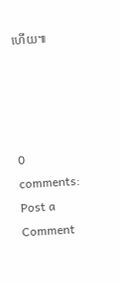ហើយ៕




0 comments:
Post a Comment